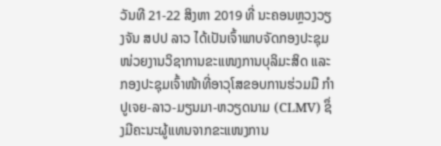ວັນທີ 21-22 ສິງຫາ 2019 ທີ່ ນະຄອນຫຼວງວຽງຈັນ ສປປ ລາວ ໄດ້ເປັນເຈົ້າພາບຈັດກອງປະຊຸມໜ່ວຍງານວິຊາການຂະແໜງການບຸລິມະສິດ ແລະ ກອງປະຊຸມເຈົ້າໜ້າທີ່ອາວຸໂສຂອບການຮ່ວມມື ກຳປູເຈຍ-ລາວ-ມຽນມາ-ຫວຽດນາມ (CLMV) ຊຶ່ງມີຄະນະຜູ້ແທນຈາກຂະແໜງການ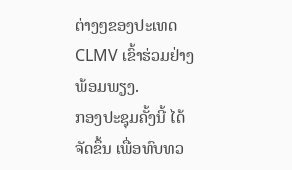ຕ່າງໆຂອງປະເທດ CLMV ເຂົ້າຮ່ວມຢ່າງພ້ອມພຽງ.
ກອງປະຊຸມຄັ້ງນີ້ ໄດ້ຈັດຂຶ້ນ ເພື່ອທົບທວ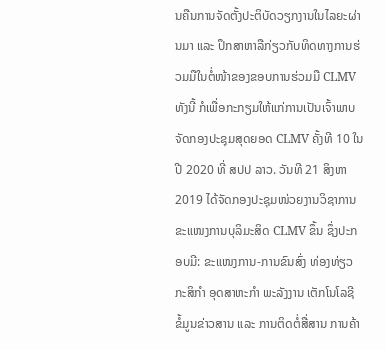ນຄືນການຈັດຕັ້ງປະຕິບັດວຽກງານໃນໄລຍະຜ່ານມາ ແລະ ປຶກສາຫາລືກ່ຽວກັບທິດທາງການຮ່ວມມືໃນຕໍ່ໜ້າຂອງຂອບການຮ່ວມມື CLMV ທັງນີ້ ກໍເພື່ອກະກຽມໃຫ້ແກ່ການເປັນເຈົ້າພາບຈັດກອງປະຊຸມສຸດຍອດ CLMV ຄັ້ງທີ 10 ໃນປີ 2020 ທີ່ ສປປ ລາວ. ວັນທີ 21 ສິງຫາ 2019 ໄດ້ຈັດກອງປະຊຸມໜ່ວຍງານວິຊາການ ຂະແໜງການບຸລິມະສິດ CLMV ຂຶ້ນ ຊຶ່ງປະກອບມີ: ຂະແໜງການ-ການຂົນສົ່ງ ທ່ອງທ່ຽວ ກະສິກຳ ອຸດສາຫະກຳ ພະລັງງານ ເຕັກໂນໂລຊີ ຂໍ້ມູນຂ່າວສານ ແລະ ການຕິດຕໍ່ສື່ສານ ການຄ້າ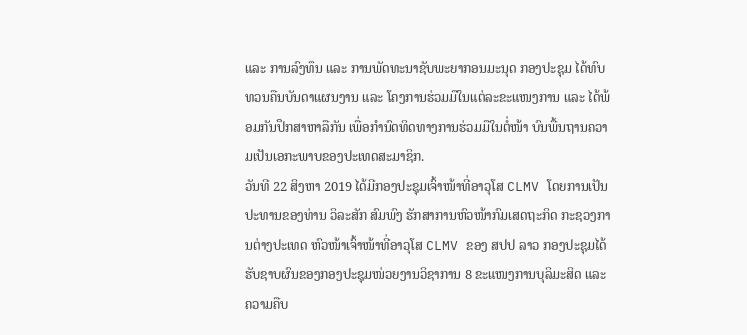ແລະ ການລົງທຶນ ແລະ ການພັດທະນາຊັບພະຍາກອນມະນຸດ ກອງປະຊຸມ ໄດ້ທົບທວນຄືນບັນດາແຜນງານ ແລະ ໂຄງການຮ່ວມມືໃນແຕ່ລະຂະແໜງການ ແລະ ໄດ້ພ້ອມກັນປຶກສາຫາລືກັນ ເພື່ອກຳນົດທິດທາງການຮ່ວມມືໃນຕໍ່ໜ້າ ບົນພື້ນຖານຄວາມເປັນເອກະພາບຂອງປະເທດສະມາຊິກ.
ວັນທີ 22 ສິງຫາ 2019 ໄດ້ມີກອງປະຊຸມເຈົ້າໜ້າທີ່ອາວຸໂສ CLMV ໂດຍການເປັນປະທານຂອງທ່ານ ວິລະສັກ ສົມພົງ ຮັກສາການຫົວໜ້າກົມເສດຖະກິດ ກະຊວງການຕ່າງປະເທດ ຫົວໜ້າເຈົ້າໜ້າທີ່ອາວຸໂສ CLMV ຂອງ ສປປ ລາວ ກອງປະຊຸມໄດ້ຮັບຊາບຜົນຂອງກອງປະຊຸມໜ່ວຍງານວິຊາການ 8 ຂະແໜງການບຸລິມະສິດ ແລະ ຄວາມຄືບ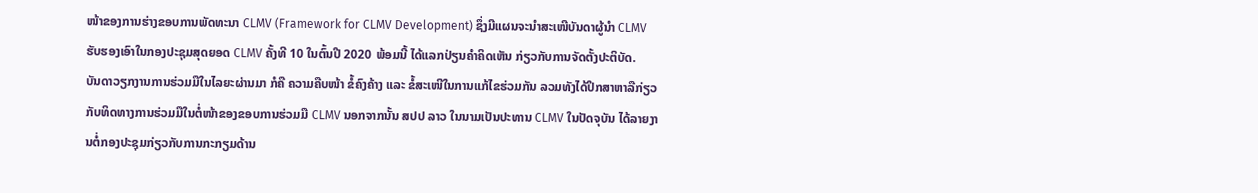ໜ້າຂອງການຮ່າງຂອບການພັດທະນາ CLMV (Framework for CLMV Development) ຊຶ່ງມີແຜນຈະນຳສະເໜີບັນດາຜູ້ນຳ CLMV ຮັບຮອງເອົາໃນກອງປະຊຸມສຸດຍອດ CLMV ຄັ້ງທີ 10 ໃນຕົ້ນປີ 2020 ພ້ອມນີ້ ໄດ້ແລກປ່ຽນຄຳຄິດເຫັນ ກ່ຽວກັບການຈັດຕັ້ງປະຕິບັດ.
ບັນດາວຽກງານການຮ່ວມມືໃນໄລຍະຜ່ານມາ ກໍຄື ຄວາມຄືບໜ້າ ຂໍ້ຄົງຄ້າງ ແລະ ຂໍ້ສະເໜີໃນການແກ້ໄຂຮ່ວມກັນ ລວມທັງໄດ້ປຶກສາຫາລືກ່ຽວກັບທິດທາງການຮ່ວມມືໃນຕໍ່ໜ້າຂອງຂອບການຮ່ວມມື CLMV ນອກຈາກນັ້ນ ສປປ ລາວ ໃນນາມເປັນປະທານ CLMV ໃນປັດຈຸບັນ ໄດ້ລາຍງານຕໍ່ກອງປະຊຸມກ່ຽວກັບການກະກຽມດ້ານ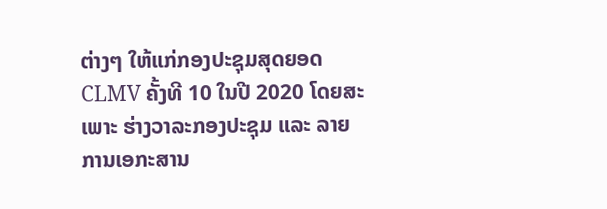ຕ່າງໆ ໃຫ້ແກ່ກອງປະຊຸມສຸດຍອດ CLMV ຄັ້ງທີ 10 ໃນປີ 2020 ໂດຍສະເພາະ ຮ່າງວາລະກອງປະຊຸມ ແລະ ລາຍການເອກະສານ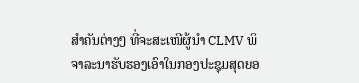ສຳຄັນຕ່າງໆ ທີ່ຈະສະເໜີຜູ້ນຳ CLMV ພິຈາລະນາຮັບຮອງເອົາໃນກອງປະຊຸມສຸດຍອ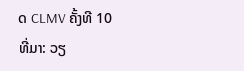ດ CLMV ຄັ້ງທີ 10
ທີ່ມາ: ວຽ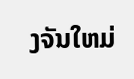ງຈັນໃຫມ່